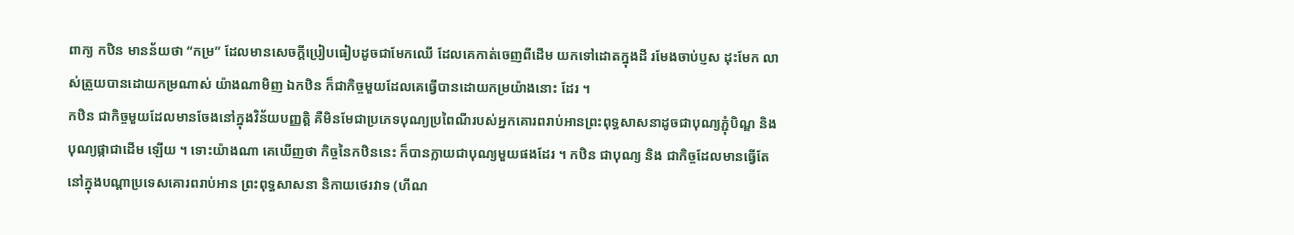ពាក្យ កឋិន មានន័យថា “កម្រ” ដែលមានសេចក្តីប្រៀបធៀបដូចជាមែកឈើ ដែលគេកាត់ចេញពីដើម យកទៅដោតក្នុងដី រមែងចាប់ប្ញស ដុះមែក លាស់ត្រួយបានដោយកម្រណាស់ យ៉ាងណាមិញ ឯកឋិន ក៏ជាកិច្ចមួយដែលគេធ្វើបានដោយកម្រយ៉ាងនោះ ដែរ ។
កឋិន ជាកិច្ចមួយដែលមានចែងនៅក្នុងវិន័យបញ្ញត្តិ គឺមិនមែជាប្រភេទបុណ្យប្រពៃណីរបស់អ្នកគោរពរាប់អានព្រះពុទ្ធសាសនាដូចជាបុណ្យភ្ជុំបិណ្ឌ និង បុណ្យផ្កាជាដើម ឡើយ ។ ទោះយ៉ាងណា គេឃើញថា កិច្ចនៃកឋិននេះ ក៏បានក្លាយជាបុណ្យមួយផងដែរ ។ កឋិន ជាបុណ្យ និង ជាកិច្ចដែលមានធ្វើតែនៅក្នុងបណ្តាប្រទេសគោរពរាប់អាន ព្រះពុទ្ធសាសនា និកាយថេរវាទ (ហីណ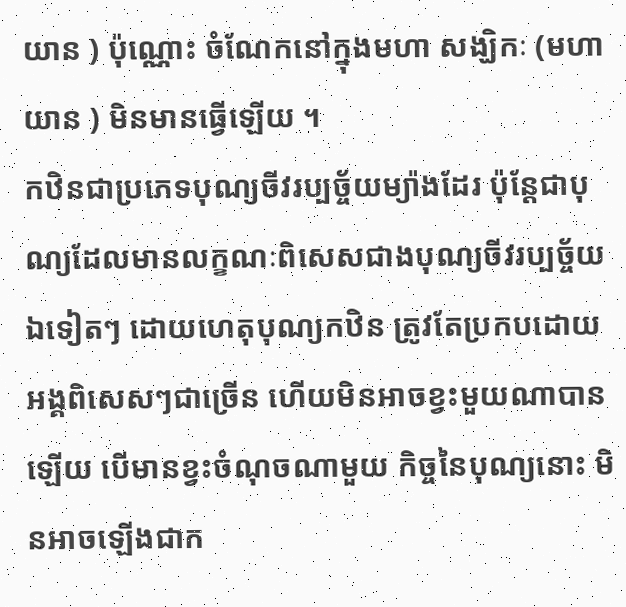យាន ) ប៉ុណ្ណោះ ចំណែកនៅក្នុងមហា សង្ឃិកៈ (មហាយាន ) មិនមានធ្វើឡើយ ។
កឋិនជាប្រភេទបុណ្យចីវរប្បច្ច័យម្យ៉ាងដែរ ប៉ុន្តែជាបុណ្យដែលមានលក្ខណៈពិសេសជាងបុណ្យចីវរប្បច្ច័យ ឯទៀតៗ ដោយហេតុបុណ្យកឋិន ត្រូវតែប្រកបដោយអង្គពិសេសៗជាច្រើន ហើយមិនអាចខ្វះមួយណាបានឡើយ បើមានខ្វះចំណុចណាមួយ កិច្ចនៃបុណ្យនោះ មិនអាចឡើងជាក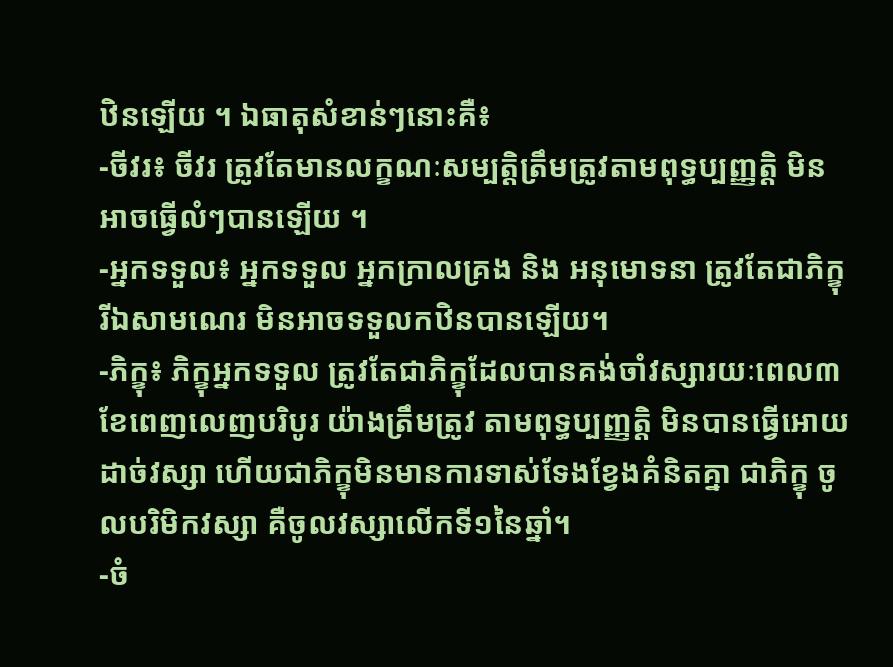ឋិនឡើយ ។ ឯធាតុសំខាន់ៗនោះគឺ៖
-ចីវរ៖ ចីវរ ត្រូវតែមានលក្ខណៈសម្បត្តិត្រឹមត្រូវតាមពុទ្ធប្បញ្ញត្តិ មិនអាចធ្វើលំៗបានឡើយ ។
-អ្នកទទួល៖ អ្នកទទួល អ្នកក្រាលគ្រង និង អនុមោទនា ត្រូវតែជាភិក្ខុ រីឯសាមណេរ មិនអាចទទួលកឋិនបានឡើយ។
-ភិក្ខុ៖ ភិក្ខុអ្នកទទួល ត្រូវតែជាភិក្ខុដែលបានគង់ចាំវស្សារយៈពេល៣ខែពេញលេញបរិបូរ យ៉ាងត្រឹមត្រូវ តាមពុទ្ធប្បញ្ញត្តិ មិនបានធ្វើអោយដាច់វស្សា ហើយជាភិក្ខុមិនមានការទាស់ទែងខ្វែងគំនិតគ្នា ជាភិក្ខុ ចូលបរិមិកវស្សា គឺចូលវស្សាលើកទី១នៃឆ្នាំ។
-ចំ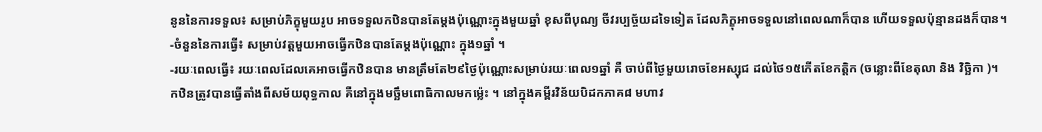នូននៃការទទួល៖ សម្រាប់ភិក្ខុមួយរូប អាចទទួលកឋិនបានតែម្តងប៉ុណ្ណោះក្នុងមួយឆ្នាំ ខុសពីបុណ្យ ចីវរប្បច្ច័យដទៃទៀត ដែលភិក្ខុអាចទទួលនៅពេលណាក៏បាន ហើយទទួលប៉ុន្មានដងក៏បាន។
-ចំនួននៃការធ្វើ៖ សម្រាប់វត្តមួយអាចធ្វើកឋិនបានតែម្តងប៉ុណ្ណោះ ក្នុង១ឆ្នាំ ។
-រយៈពេលធ្វើ៖ រយៈពេលដែលគេអាចធ្វើកឋិនបាន មានត្រឹមតែ២៩ថៃ្ងប៉ុណ្ណោះសម្រាប់រយៈពេល១ឆ្នាំ គឺ ចាប់ពីថៃ្ងមួយរោចខែអស្សុជ ដល់ថៃ១៥កើតខែកត្តិក (ចន្លោះពីខែតុលា និង វិច្ឆិកា )។
កឋិនត្រូវបានធ្វើតាំងពីសម័យពុទ្ធកាល គឺនៅក្នុងមច្ឆឹមពោធិកាលមកម្ល៉េះ ។ នៅក្នុងគម្ពីរវិន័យបិដកភាគ៨ មហាវ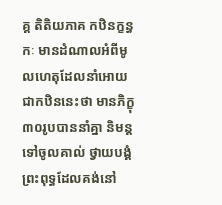គ្គ តិតិយភាគ កឋិនក្ខន្ធកៈ មានដំណាលអំពីមូលហេតុដែលនាំអោយជាកឋិននេះថា មានភិក្ខុ៣០រូបបាននាំគ្នា និមន្តទៅចូលគាល់ ថ្វាយបង្គំព្រះពុទ្ធដែលគង់នៅ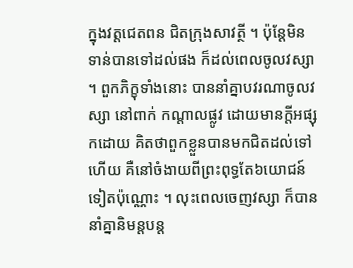ក្នុងវត្តជេតពន ជិតក្រុងសាវត្ថី ។ ប៉ុន្តែមិនទាន់បានទៅដល់ផង ក៏ដល់ពេលចូលវស្សា ។ ពួកភិក្ខុទាំងនោះ បាននាំគ្នាបវរណាចូលវស្សា នៅពាក់ កណ្តាលផ្លូវ ដោយមានក្តីអផ្សុកដោយ គិតថាពួកខ្លួនបានមកជិតដល់ទៅហើយ គឺនៅចំងាយពីព្រះពុទ្ធតែ៦យោជន៍ទៀតប៉ុណ្ណោះ ។ លុះពេលចេញវស្សា ក៏បាននាំគ្នានិមន្តបន្ត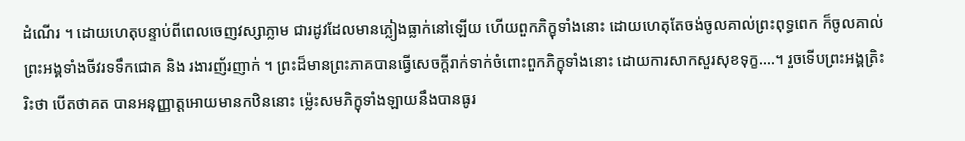ដំណើរ ។ ដោយហេតុបន្ទាប់ពីពេលចេញវស្សាភ្លាម ជារដូវដែលមានភ្លៀងធ្លាក់នៅឡើយ ហើយពួកភិក្ខុទាំងនោះ ដោយហេតុតែចង់ចូលគាល់ព្រះពុទ្ធពេក ក៏ចូលគាល់ព្រះអង្គទាំងចីវរទទឹកជោគ និង រងារញ័រញាក់ ។ ព្រះដ៏មានព្រះភាគបានធ្វើសេចក្តីរាក់ទាក់ចំពោះពួកភិក្ខុទាំងនោះ ដោយការសាកសួរសុខទុក្ខ....។ រួចទើបព្រះអង្គត្រិះរិះថា បើតថាគត បានអនុញ្ញាត្តអោយមានកឋិននោះ ម្ល៉េះសមភិក្ខុទាំងឡាយនឹងបានធូរ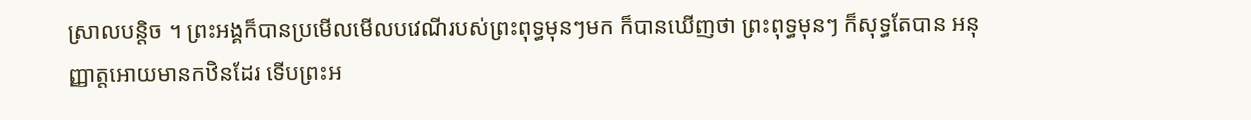ស្រាលបន្តិច ។ ព្រះអង្គក៏បានប្រមើលមើលបវេណីរបស់ព្រះពុទ្ធមុនៗមក ក៏បានឃើញថា ព្រះពុទ្ធមុនៗ ក៏សុទ្ធតែបាន អនុញ្ញាត្តអោយមានកឋិនដែរ ទើបព្រះអ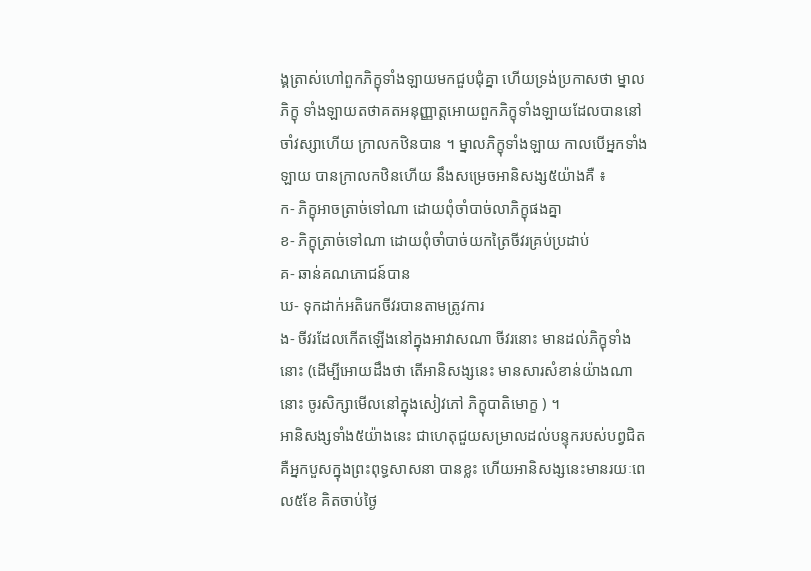ង្គត្រាស់ហៅពួកភិក្ខុទាំងឡាយមកជួបជុំគ្នា ហើយទ្រង់ប្រកាសថា ម្នាលភិក្ខុ ទាំងឡាយតថាគតអនុញ្ញាត្តអោយពួកភិក្ខុទាំងឡាយដែលបាននៅចាំវស្សាហើយ ក្រាលកឋិនបាន ។ ម្នាលភិក្ខុទាំងឡាយ កាលបើអ្នកទាំងឡាយ បានក្រាលកឋិនហើយ នឹងសម្រេចអានិសង្ស៥យ៉ាងគឺ ៖
ក- ភិក្ខុអាចត្រាច់ទៅណា ដោយពុំចាំបាច់លាភិក្ខុផងគ្នា
ខ- ភិក្ខុត្រាច់ទៅណា ដោយពុំចាំបាច់យកត្រៃចីវរគ្រប់ប្រដាប់
គ- ឆាន់គណភោជន៍បាន
ឃ- ទុកដាក់អតិរេកចីវរបានតាមត្រូវការ
ង- ចីវរដែលកើតឡើងនៅក្នុងអាវាសណា ចីវរនោះ មានដល់ភិក្ខុទាំងនោះ (ដើម្បីអោយដឹងថា តើអានិសង្សនេះ មានសារសំខាន់យ៉ាងណានោះ ចូរសិក្សាមើលនៅក្នុងសៀវភៅ ភិក្ខុបាតិមោក្ខ ) ។
អានិសង្សទាំង៥យ៉ាងនេះ ជាហេតុជួយសម្រាលដល់បន្ទុករបស់បព្វជិត គឺអ្នកបួសក្នុងព្រះពុទ្ធសាសនា បានខ្លះ ហើយអានិសង្សនេះមានរយៈពេល៥ខែ គិតចាប់ថៃ្ង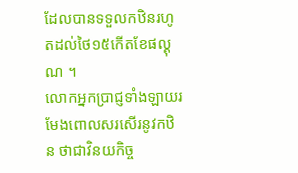ដែលបានទទួលកឋិនរហូតដល់ថៃ១៥កើតខែផល្គុណ ។
លោកអ្នកប្រាជ្ញទាំងឡាយរមែងពោលសរសើរនូវកឋិន ថាជាវិនយកិច្ច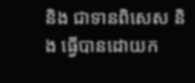និង ជាទានពិសេស និង ធ្វើបានដោយក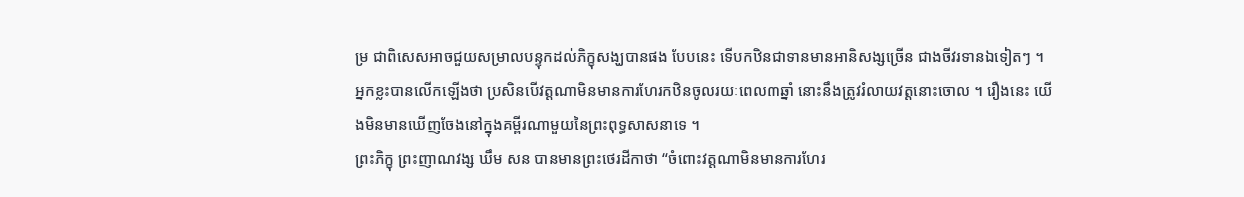ម្រ ជាពិសេសអាចជួយសម្រាលបន្ទុកដល់ភិក្ខុសង្ឃបានផង បែបនេះ ទើបកឋិនជាទានមានអានិសង្សច្រើន ជាងចីវរទានឯទៀតៗ ។
អ្នកខ្លះបានលើកឡើងថា ប្រសិនបើវត្តណាមិនមានការហែរកឋិនចូលរយៈពេល៣ឆ្នាំ នោះនឹងត្រូវរំលាយវត្តនោះចោល ។ រឿងនេះ យើងមិនមានឃើញចែងនៅក្នុងគម្ពីរណាមួយនៃព្រះពុទ្ធសាសនាទេ ។
ព្រះភិក្ខុ ព្រះញាណវង្ស ឃឹម សន បានមានព្រះថេរដីកាថា “ចំពោះវត្តណាមិនមានការហែរ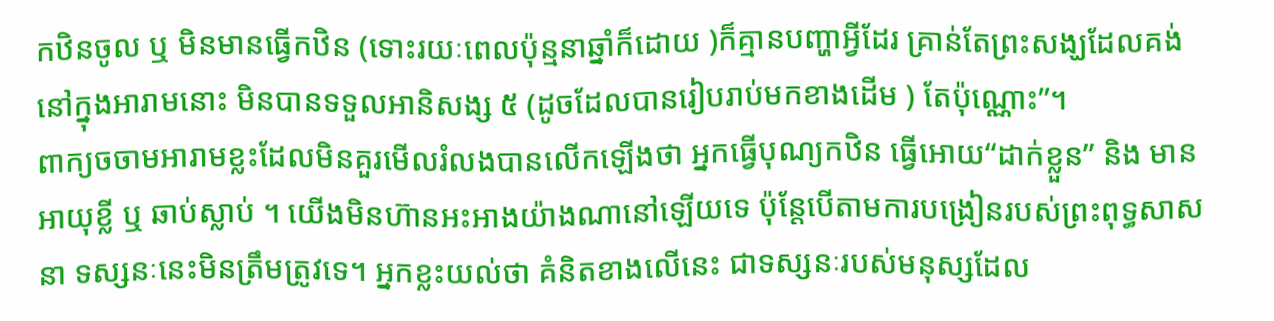កឋិនចូល ឬ មិនមានធ្វើកឋិន (ទោះរយៈពេលប៉ុន្មនាឆ្នាំក៏ដោយ )ក៏គ្មានបញ្ហាអ្វីដែរ គ្រាន់តែព្រះសង្ឃដែលគង់នៅក្នុងអារាមនោះ មិនបានទទួលអានិសង្ស ៥ (ដូចដែលបានរៀបរាប់មកខាងដើម ) តែប៉ុណ្ណោះ”។
ពាក្យចចាមអារាមខ្លះដែលមិនគួរមើលរំលងបានលើកឡើងថា អ្នកធ្វើបុណ្យកឋិន ធ្វើអោយ“ដាក់ខ្លួន” និង មានអាយុខ្លី ឬ ឆាប់ស្លាប់ ។ យើងមិនហ៊ានអះអាងយ៉ាងណានៅឡើយទេ ប៉ុន្តែបើតាមការបង្រៀនរបស់ព្រះពុទ្ធសាសនា ទស្សនៈនេះមិនត្រឹមត្រូវទេ។ អ្នកខ្លះយល់ថា គំនិតខាងលើនេះ ជាទស្សនៈរបស់មនុស្សដែល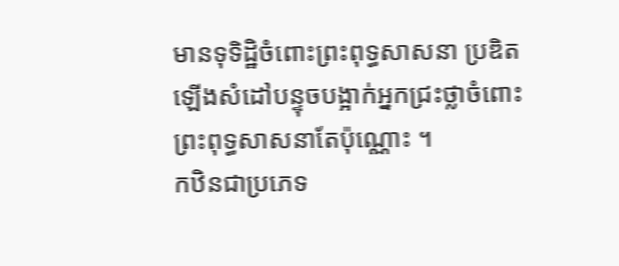មានទុទិដ្ឋិចំពោះព្រះពុទ្ធសាសនា ប្រឌិតឡើងសំដៅបន្ទុចបង្អាក់អ្នកជ្រះថ្លាចំពោះព្រះពុទ្ធសាសនាតែប៉ុណ្ណោះ ។
កឋិនជាប្រភេទ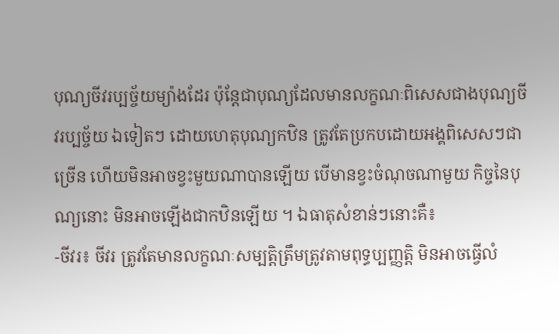បុណ្យចីវរប្បច្ច័យម្យ៉ាងដែរ ប៉ុន្តែជាបុណ្យដែលមានលក្ខណៈពិសេសជាងបុណ្យចីវរប្បច្ច័យ ឯទៀតៗ ដោយហេតុបុណ្យកឋិន ត្រូវតែប្រកបដោយអង្គពិសេសៗជាច្រើន ហើយមិនអាចខ្វះមួយណាបានឡើយ បើមានខ្វះចំណុចណាមួយ កិច្ចនៃបុណ្យនោះ មិនអាចឡើងជាកឋិនឡើយ ។ ឯធាតុសំខាន់ៗនោះគឺ៖
-ចីវរ៖ ចីវរ ត្រូវតែមានលក្ខណៈសម្បត្តិត្រឹមត្រូវតាមពុទ្ធប្បញ្ញត្តិ មិនអាចធ្វើលំ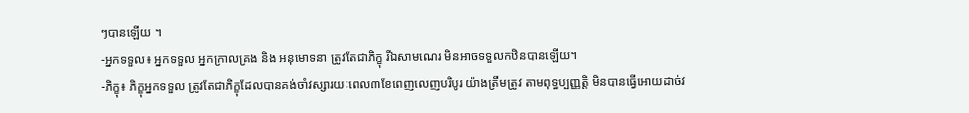ៗបានឡើយ ។
-អ្នកទទួល៖ អ្នកទទួល អ្នកក្រាលគ្រង និង អនុមោទនា ត្រូវតែជាភិក្ខុ រីឯសាមណេរ មិនអាចទទួលកឋិនបានឡើយ។
-ភិក្ខុ៖ ភិក្ខុអ្នកទទួល ត្រូវតែជាភិក្ខុដែលបានគង់ចាំវស្សារយៈពេល៣ខែពេញលេញបរិបូរ យ៉ាងត្រឹមត្រូវ តាមពុទ្ធប្បញ្ញត្តិ មិនបានធ្វើអោយដាច់វ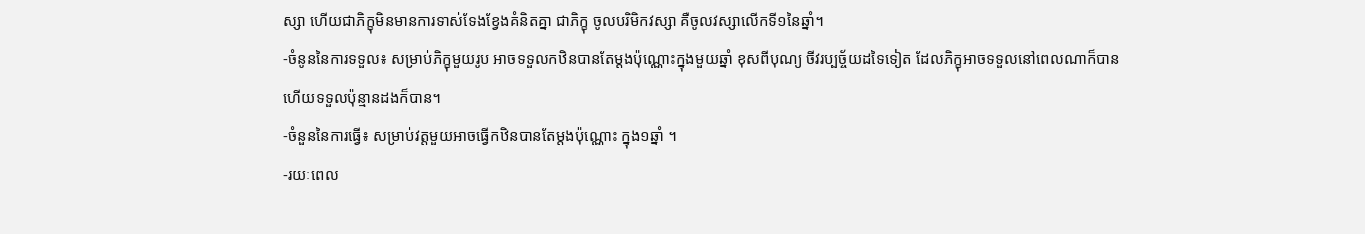ស្សា ហើយជាភិក្ខុមិនមានការទាស់ទែងខ្វែងគំនិតគ្នា ជាភិក្ខុ ចូលបរិមិកវស្សា គឺចូលវស្សាលើកទី១នៃឆ្នាំ។
-ចំនូននៃការទទួល៖ សម្រាប់ភិក្ខុមួយរូប អាចទទួលកឋិនបានតែម្តងប៉ុណ្ណោះក្នុងមួយឆ្នាំ ខុសពីបុណ្យ ចីវរប្បច្ច័យដទៃទៀត ដែលភិក្ខុអាចទទួលនៅពេលណាក៏បាន ហើយទទួលប៉ុន្មានដងក៏បាន។
-ចំនួននៃការធ្វើ៖ សម្រាប់វត្តមួយអាចធ្វើកឋិនបានតែម្តងប៉ុណ្ណោះ ក្នុង១ឆ្នាំ ។
-រយៈពេល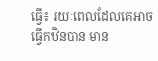ធ្វើ៖ រយៈពេលដែលគេអាចធ្វើកឋិនបាន មាន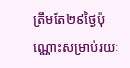ត្រឹមតែ២៩ថៃ្ងប៉ុណ្ណោះសម្រាប់រយៈ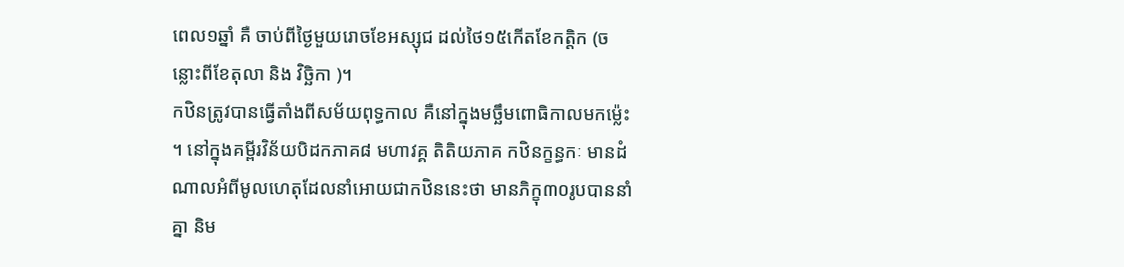ពេល១ឆ្នាំ គឺ ចាប់ពីថៃ្ងមួយរោចខែអស្សុជ ដល់ថៃ១៥កើតខែកត្តិក (ចន្លោះពីខែតុលា និង វិច្ឆិកា )។
កឋិនត្រូវបានធ្វើតាំងពីសម័យពុទ្ធកាល គឺនៅក្នុងមច្ឆឹមពោធិកាលមកម្ល៉េះ ។ នៅក្នុងគម្ពីរវិន័យបិដកភាគ៨ មហាវគ្គ តិតិយភាគ កឋិនក្ខន្ធកៈ មានដំណាលអំពីមូលហេតុដែលនាំអោយជាកឋិននេះថា មានភិក្ខុ៣០រូបបាននាំគ្នា និម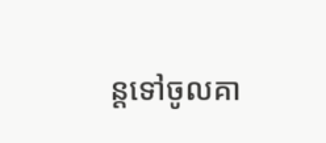ន្តទៅចូលគា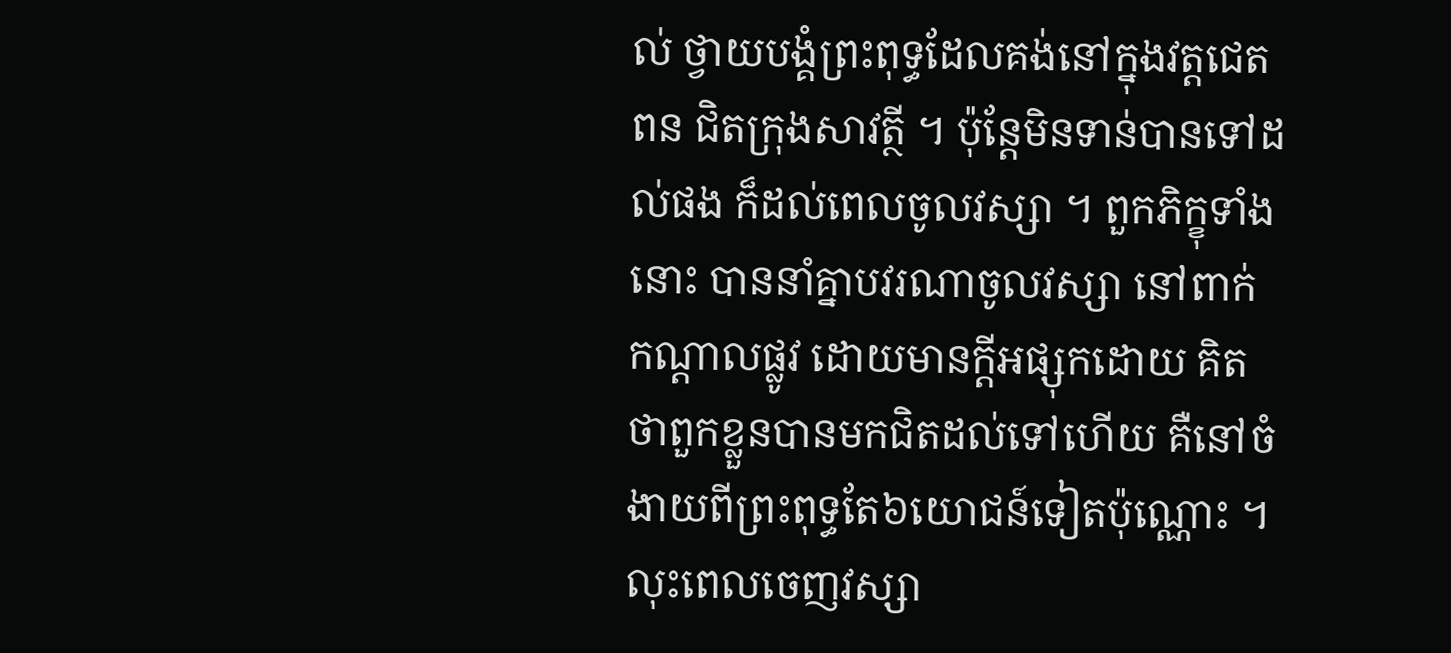ល់ ថ្វាយបង្គំព្រះពុទ្ធដែលគង់នៅក្នុងវត្តជេតពន ជិតក្រុងសាវត្ថី ។ ប៉ុន្តែមិនទាន់បានទៅដល់ផង ក៏ដល់ពេលចូលវស្សា ។ ពួកភិក្ខុទាំងនោះ បាននាំគ្នាបវរណាចូលវស្សា នៅពាក់ កណ្តាលផ្លូវ ដោយមានក្តីអផ្សុកដោយ គិតថាពួកខ្លួនបានមកជិតដល់ទៅហើយ គឺនៅចំងាយពីព្រះពុទ្ធតែ៦យោជន៍ទៀតប៉ុណ្ណោះ ។ លុះពេលចេញវស្សា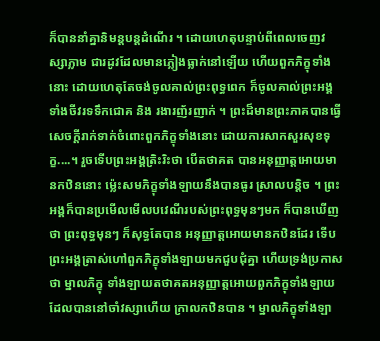ក៏បាននាំគ្នានិមន្តបន្តដំណើរ ។ ដោយហេតុបន្ទាប់ពីពេលចេញវស្សាភ្លាម ជារដូវដែលមានភ្លៀងធ្លាក់នៅឡើយ ហើយពួកភិក្ខុទាំងនោះ ដោយហេតុតែចង់ចូលគាល់ព្រះពុទ្ធពេក ក៏ចូលគាល់ព្រះអង្គទាំងចីវរទទឹកជោគ និង រងារញ័រញាក់ ។ ព្រះដ៏មានព្រះភាគបានធ្វើសេចក្តីរាក់ទាក់ចំពោះពួកភិក្ខុទាំងនោះ ដោយការសាកសួរសុខទុក្ខ....។ រួចទើបព្រះអង្គត្រិះរិះថា បើតថាគត បានអនុញ្ញាត្តអោយមានកឋិននោះ ម្ល៉េះសមភិក្ខុទាំងឡាយនឹងបានធូរ ស្រាលបន្តិច ។ ព្រះអង្គក៏បានប្រមើលមើលបវេណីរបស់ព្រះពុទ្ធមុនៗមក ក៏បានឃើញថា ព្រះពុទ្ធមុនៗ ក៏សុទ្ធតែបាន អនុញ្ញាត្តអោយមានកឋិនដែរ ទើបព្រះអង្គត្រាស់ហៅពួកភិក្ខុទាំងឡាយមកជួបជុំគ្នា ហើយទ្រង់ប្រកាសថា ម្នាលភិក្ខុ ទាំងឡាយតថាគតអនុញ្ញាត្តអោយពួកភិក្ខុទាំងឡាយដែលបាននៅចាំវស្សាហើយ ក្រាលកឋិនបាន ។ ម្នាលភិក្ខុទាំងឡា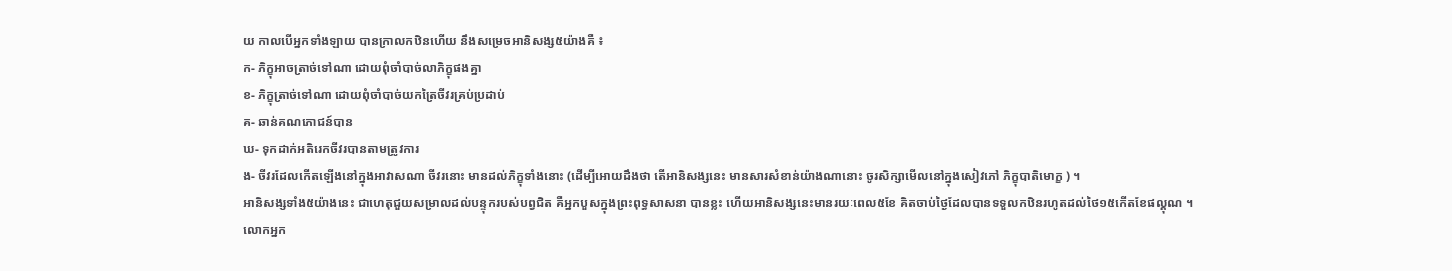យ កាលបើអ្នកទាំងឡាយ បានក្រាលកឋិនហើយ នឹងសម្រេចអានិសង្ស៥យ៉ាងគឺ ៖
ក- ភិក្ខុអាចត្រាច់ទៅណា ដោយពុំចាំបាច់លាភិក្ខុផងគ្នា
ខ- ភិក្ខុត្រាច់ទៅណា ដោយពុំចាំបាច់យកត្រៃចីវរគ្រប់ប្រដាប់
គ- ឆាន់គណភោជន៍បាន
ឃ- ទុកដាក់អតិរេកចីវរបានតាមត្រូវការ
ង- ចីវរដែលកើតឡើងនៅក្នុងអាវាសណា ចីវរនោះ មានដល់ភិក្ខុទាំងនោះ (ដើម្បីអោយដឹងថា តើអានិសង្សនេះ មានសារសំខាន់យ៉ាងណានោះ ចូរសិក្សាមើលនៅក្នុងសៀវភៅ ភិក្ខុបាតិមោក្ខ ) ។
អានិសង្សទាំង៥យ៉ាងនេះ ជាហេតុជួយសម្រាលដល់បន្ទុករបស់បព្វជិត គឺអ្នកបួសក្នុងព្រះពុទ្ធសាសនា បានខ្លះ ហើយអានិសង្សនេះមានរយៈពេល៥ខែ គិតចាប់ថៃ្ងដែលបានទទួលកឋិនរហូតដល់ថៃ១៥កើតខែផល្គុណ ។
លោកអ្នក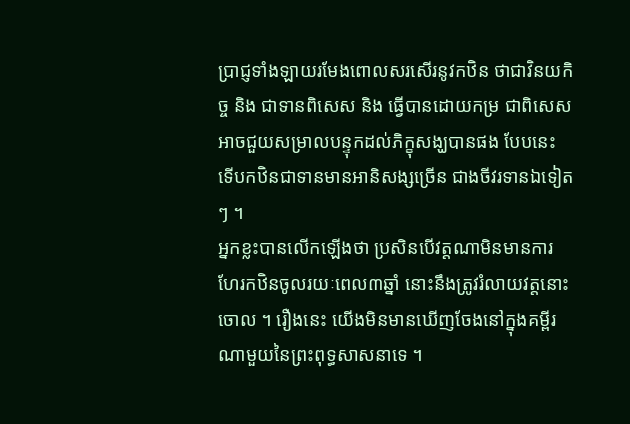ប្រាជ្ញទាំងឡាយរមែងពោលសរសើរនូវកឋិន ថាជាវិនយកិច្ច និង ជាទានពិសេស និង ធ្វើបានដោយកម្រ ជាពិសេសអាចជួយសម្រាលបន្ទុកដល់ភិក្ខុសង្ឃបានផង បែបនេះ ទើបកឋិនជាទានមានអានិសង្សច្រើន ជាងចីវរទានឯទៀតៗ ។
អ្នកខ្លះបានលើកឡើងថា ប្រសិនបើវត្តណាមិនមានការហែរកឋិនចូលរយៈពេល៣ឆ្នាំ នោះនឹងត្រូវរំលាយវត្តនោះចោល ។ រឿងនេះ យើងមិនមានឃើញចែងនៅក្នុងគម្ពីរណាមួយនៃព្រះពុទ្ធសាសនាទេ ។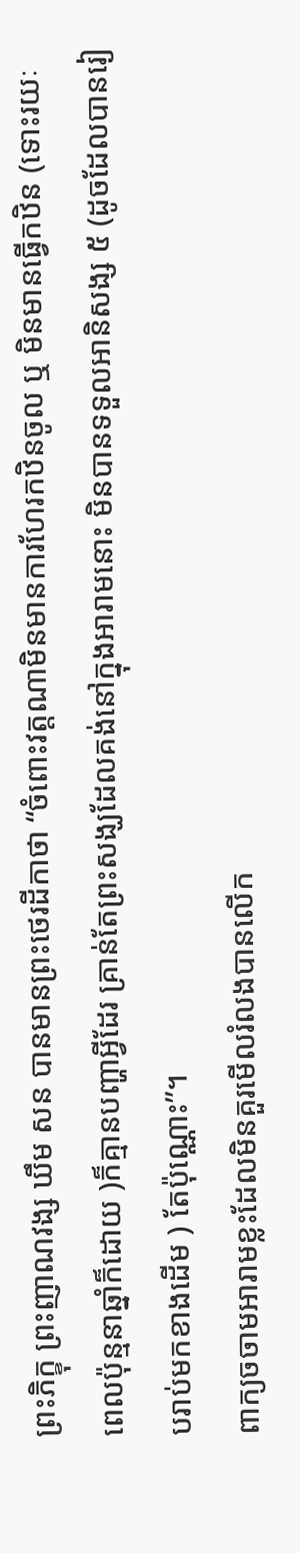ព្រះភិក្ខុ ព្រះញាណវង្ស ឃឹម សន បានមានព្រះថេរដីកាថា “ចំពោះវត្តណាមិនមានការហែរកឋិនចូល ឬ មិនមានធ្វើកឋិន (ទោះរយៈពេលប៉ុន្មនាឆ្នាំក៏ដោយ )ក៏គ្មានបញ្ហាអ្វីដែរ គ្រាន់តែព្រះសង្ឃដែលគង់នៅក្នុងអារាមនោះ មិនបានទទួលអានិសង្ស ៥ (ដូចដែលបានរៀបរាប់មកខាងដើម ) តែប៉ុណ្ណោះ”។
ពាក្យចចាមអារាមខ្លះដែលមិនគួរមើលរំលងបានលើក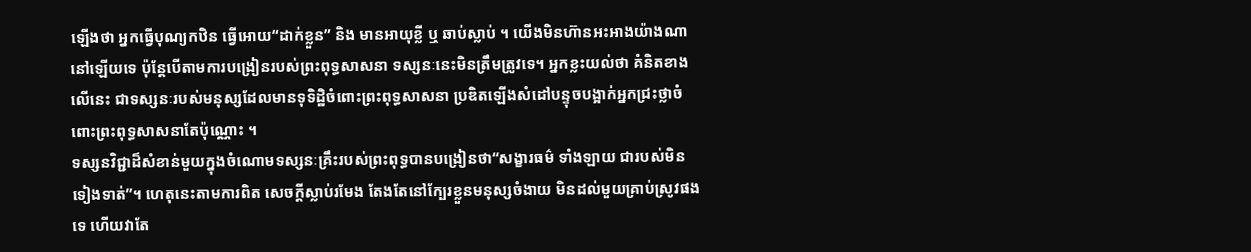ឡើងថា អ្នកធ្វើបុណ្យកឋិន ធ្វើអោយ“ដាក់ខ្លួន” និង មានអាយុខ្លី ឬ ឆាប់ស្លាប់ ។ យើងមិនហ៊ានអះអាងយ៉ាងណានៅឡើយទេ ប៉ុន្តែបើតាមការបង្រៀនរបស់ព្រះពុទ្ធសាសនា ទស្សនៈនេះមិនត្រឹមត្រូវទេ។ អ្នកខ្លះយល់ថា គំនិតខាងលើនេះ ជាទស្សនៈរបស់មនុស្សដែលមានទុទិដ្ឋិចំពោះព្រះពុទ្ធសាសនា ប្រឌិតឡើងសំដៅបន្ទុចបង្អាក់អ្នកជ្រះថ្លាចំពោះព្រះពុទ្ធសាសនាតែប៉ុណ្ណោះ ។
ទស្សនវិជ្ជាដ៏សំខាន់មួយក្នុងចំណោមទស្សនៈគ្រឹះរបស់ព្រះពុទ្ធបានបង្រៀនថា“សង្ខារធម៌ ទាំងឡាយ ជារបស់មិនទៀងទាត់”។ ហេតុនេះតាមការពិត សេចក្តីស្លាប់រមែង តែងតែនៅក្បែរខ្លួនមនុស្សចំងាយ មិនដល់មួយគ្រាប់ស្រូវផងទេ ហើយវាតែ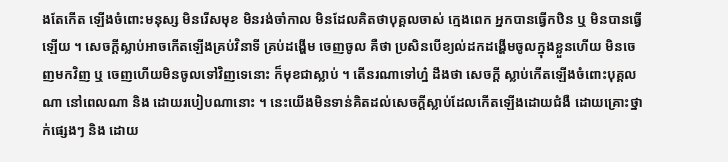ងតែកើត ឡើងចំពោះមនុស្ស មិនរើសមុខ មិនរង់ចាំកាល មិនដែលគិតថាបុគ្គលចាស់ ក្មេងពេក អ្នកបានធ្វើកឋិន ឬ មិនបានធ្វើឡើយ ។ សេចក្តីស្លាប់អាចកើតឡើងគ្រប់វិនាទី គ្រប់ដង្ហើម ចេញចូល គឺថា ប្រសិនបើខ្យល់ដកដង្ហើមចូលក្នុងខ្លួនហើយ មិនចេញមកវិញ ឬ ចេញហើយមិនចូលទៅវិញទេនោះ ក៏មុខជាស្លាប់ ។ តើនរណាទៅហ្ន៎ ដឹងថា សេចក្តី ស្លាប់កើតឡើងចំពោះបុគ្គលណា នៅពេលណា និង ដោយរបៀបណានោះ ។ នេះយើងមិនទាន់គិតដល់សេចក្តីស្លាប់ដែលកើតឡើងដោយជំងឺ ដោយគ្រោះថ្នាក់ផ្សេងៗ និង ដោយ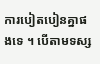ការបៀតបៀនគ្នាផងទេ ។ បើតាមទស្ស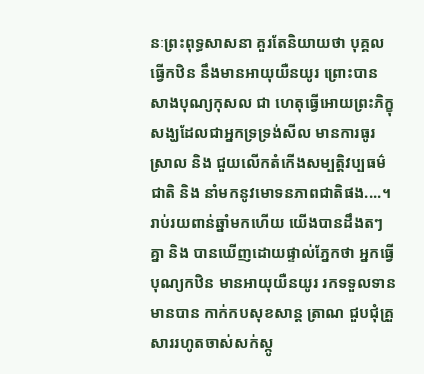នៈព្រះពុទ្ធសាសនា គួរតែនិយាយថា បុគ្គលធ្វើកឋិន នឹងមានអាយុយឺនយូរ ព្រោះបានសាងបុណ្យកុសល ជា ហេតុធ្វើអោយព្រះភិក្ខុសង្ឃដែលជាអ្នកទ្រទ្រង់សីល មានការធូរស្រាល និង ជួយលើកតំកើងសម្បត្តិវប្បធម៌ជាតិ និង នាំមកនូវមោទនភាពជាតិផង....។
រាប់រយពាន់ឆ្នាំមកហើយ យើងបានដឹងតៗគ្នា និង បានឃើញដោយផ្ទាល់ភ្នែកថា អ្នកធ្វើបុណ្យកឋិន មានអាយុយឺនយូរ រកទទួលទានមានបាន កាក់កបសុខសាន្ត ត្រាណ ជួបជុំគ្រួសាររហូតចាស់សក់ស្កូ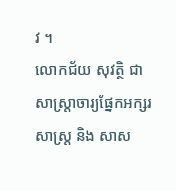វ ។
លោកជ័យ សុវត្ថិ ជាសាស្ត្រាចារ្យផ្នែកអក្សរសាស្ត្រ និង សាស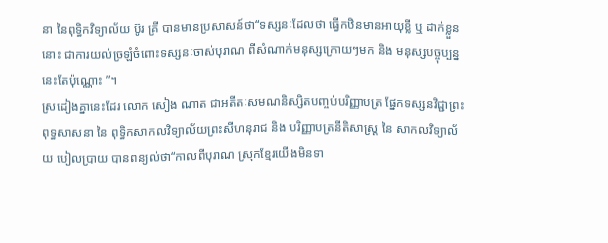នា នៃពុទ្ធិកវិទ្យាល័យ ប៊ូរ គ្រី បានមានប្រសាសន៍ថា“ទស្សនៈដែលថា ធ្វើកឋិនមានអាយុខ្លី ឬ ដាក់ខ្លួននោះ ជាការយល់ច្រឡំចំពោះទស្សនៈចាស់បុរាណ ពីសំណាក់មនុស្សក្រោយៗមក និង មនុស្សបច្ចុប្បន្ននេះតែប៉ុណ្ណោះ ”។
ស្រដៀងគ្នានេះដែរ លោក សៀង ណាត ជាអតីតៈសមណនិស្សិតបញ្ចប់បរិញ្ញាបត្រ ផ្នែកទស្សនវិជ្ជាព្រះពុទ្ធសាសនា នៃ ពុទ្ធិកសាកលវិទ្យាល័យព្រះសីហនុរាជ និង បរិញ្ញាបត្រនីតិសាស្ត្រ នៃ សាកលវិទ្យាល័យ បៀលប្រាយ បានពន្យល់ថា“កាលពីបុរាណ ស្រុកខ្មែរយើងមិនទា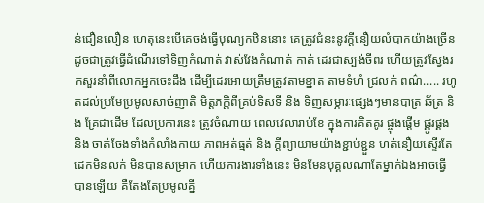ន់ជឿនលឿន ហេតុនេះបើគេចង់ធ្វើបុណ្យកឋិននោះ គេត្រូវជំនះនូវក្តីនឿយលំបាកយ៉ាងច្រើន ដូចជាត្រូវធ្វើដំណើរទៅទិញកំណាត់ វាស់វែងកំណាត់ កាត់ ដេរជាស្បង់ចីពរ ហើយត្រូវស្វែងរកសួរនាំពីលោកអ្នកចេះដឹង ដើម្បីដេរអោយត្រឹមត្រូវតាមខ្នាត តាមទំហំ ជ្រលក់ ពណ៌..... រហូតដល់ប្រមែប្រមូលសាច់ញាតិ មិត្តភក្តិពីគ្រប់ទិសទី និង ទិញសម្ភារៈផ្សេងៗមានបាត្រ ឆ័ត្រ និង គ្រែជាដើម ដែលប្រការនេះ ត្រូវចំណាយ ពេលវេលារាប់ខែ ក្នុងការគិតគូរ ផ្ចុងផ្តើម ផ្គូរផ្គង និង ចាត់ចែងទាំងកំលាំងកាយ ភាពអត់ធ្មត់ និង ក្តីព្យាយាមយ៉ាងខ្ជាប់ខ្ជួន ហត់នឿយស្ទើរតែដេកមិនលក់ មិនបានសម្រាក ហើយការងារទាំងនេះ មិនមែនបុគ្គលណាតែម្នាក់ឯងអាចធ្វើបានឡើយ គឺតែងតែប្រមូលគ្នី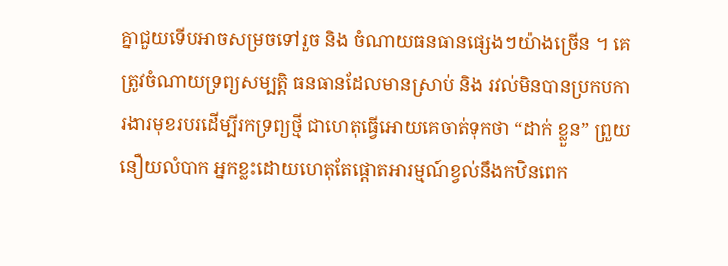គ្នាជួយទើបអាចសម្រចទៅរួច និង ចំណាយធនធានផ្សេងៗយ៉ាងច្រើន ។ គេត្រូវចំណាយទ្រព្យសម្បត្តិ ធនធានដែលមានស្រាប់ និង រវល់មិនបានប្រកបការងារមុខរបរដើម្បីរកទ្រព្យថ្មី ជាហេតុធ្វើអោយគេចាត់ទុកថា “ដាក់ ខ្លួន” ព្រួយ នឿយលំបាក អ្នកខ្លះដោយហេតុតែផ្តោតអារម្មណ៍ខ្វល់នឹងកឋិនពេក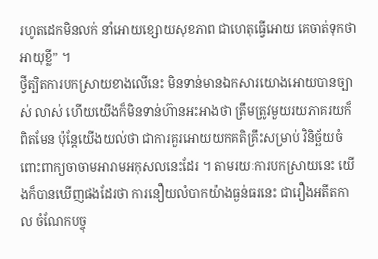រហូតដេកមិនលក់ នាំអោយខ្សោយសុខភាព ជាហេតុធ្វើអោយ គេចាត់ទុកថា អាយុខ្លី” ។
ថ្វីត្បិតការបកស្រាយខាងលើនេះ មិនទាន់មានឯកសារយោងអោយបានច្បាស់ លាស់ ហើយយើងក៏មិនទាន់ហ៊ានអះអាងថា ត្រឹមត្រូវមួយរយភាគរយក៏ពិតមែន ប៉ុន្តែយើងយល់ថា ជាការគួរអោយយកគតិគ្រឹះសម្រាប់ វិនិច្ឆ័យចំពោះពាក្យចាចាមអារាមអកុសលនេះដែរ ។ តាមរយៈការបកស្រាយនេះ យើងក៏បានឃើញផងដែរថា ការនឿយលំបាកយ៉ាងធ្ងន់ធរនេះ ជារឿងអតីតកាល ចំណែកបច្ចុ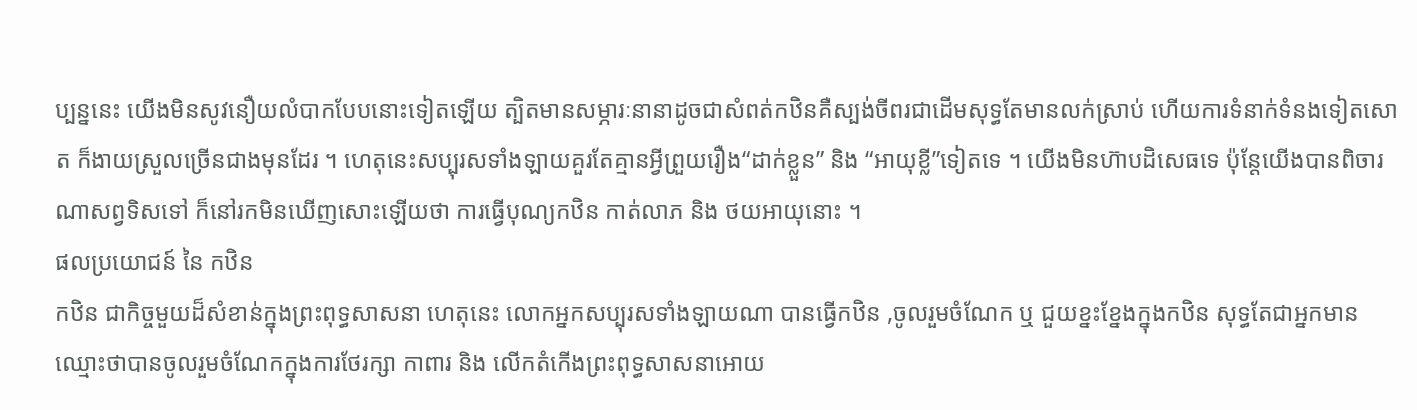ប្បន្ននេះ យើងមិនសូវនឿយលំបាកបែបនោះទៀតឡើយ ត្បិតមានសម្ភារៈនានាដូចជាសំពត់កឋិនគឺស្បង់ចីពរជាដើមសុទ្ធតែមានលក់ស្រាប់ ហើយការទំនាក់ទំនងទៀតសោត ក៏ងាយស្រួលច្រើនជាងមុនដែរ ។ ហេតុនេះសប្បុរសទាំងឡាយគួរតែគ្មានអ្វីព្រួយរឿង“ដាក់ខ្លួន” និង “អាយុខ្លី”ទៀតទេ ។ យើងមិនហ៊ាបដិសេធទេ ប៉ុន្តែយើងបានពិចារណាសព្វទិសទៅ ក៏នៅរកមិនឃើញសោះឡើយថា ការធ្វើបុណ្យកឋិន កាត់លាភ និង ថយអាយុនោះ ។
ផលប្រយោជន៍ នៃ កឋិន
កឋិន ជាកិច្ចមួយដ៏សំខាន់ក្នុងព្រះពុទ្ធសាសនា ហេតុនេះ លោកអ្នកសប្បុរសទាំងឡាយណា បានធ្វើកឋិន ,ចូលរួមចំណែក ឬ ជួយខ្នះខ្នែងក្នុងកឋិន សុទ្ធតែជាអ្នកមានឈ្មោះថាបានចូលរួមចំណែកក្នុងការថែរក្សា កាពារ និង លើកតំកើងព្រះពុទ្ធសាសនាអោយ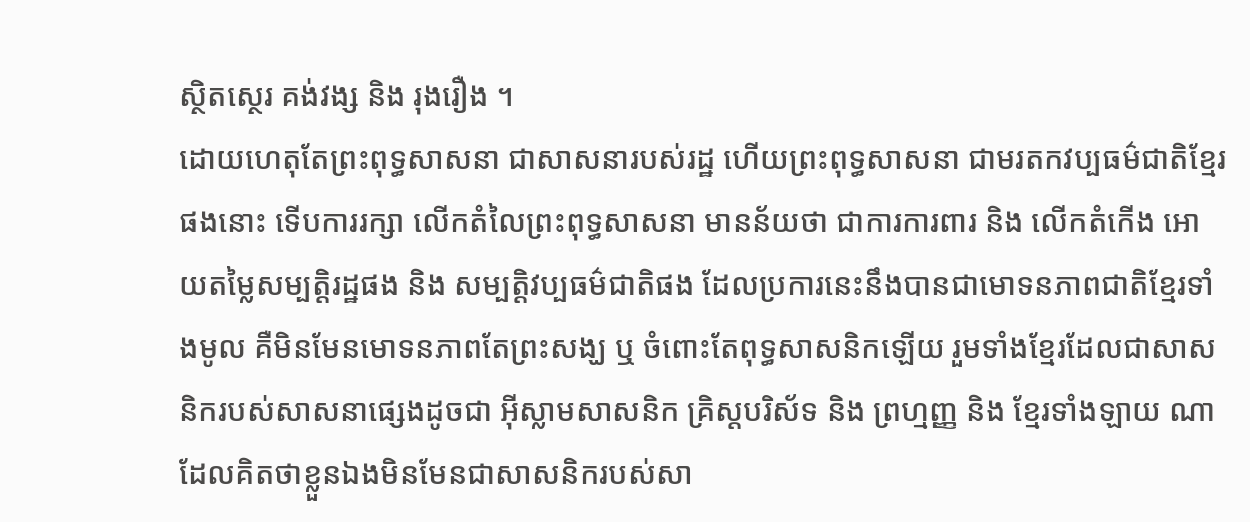ស្ថិតស្ថេរ គង់វង្ស និង រុងរឿង ។
ដោយហេតុតែព្រះពុទ្ធសាសនា ជាសាសនារបស់រដ្ឋ ហើយព្រះពុទ្ធសាសនា ជាមរតកវប្បធម៌ជាតិខ្មែរផងនោះ ទើបការរក្សា លើកតំលៃព្រះពុទ្ធសាសនា មានន័យថា ជាការការពារ និង លើកតំកើង អោយតម្លៃសម្បត្តិរដ្ឋផង និង សម្បត្តិវប្បធម៌ជាតិផង ដែលប្រការនេះនឹងបានជាមោទនភាពជាតិខ្មែរទាំងមូល គឺមិនមែនមោទនភាពតែព្រះសង្ឃ ឬ ចំពោះតែពុទ្ធសាសនិកឡើយ រួមទាំងខ្មែរដែលជាសាសនិករបស់សាសនាផ្សេងដូចជា អ៊ីស្លាមសាសនិក គ្រិស្តបរិស័ទ និង ព្រហ្មញ្ញ និង ខ្មែរទាំងឡាយ ណាដែលគិតថាខ្លួនឯងមិនមែនជាសាសនិករបស់សា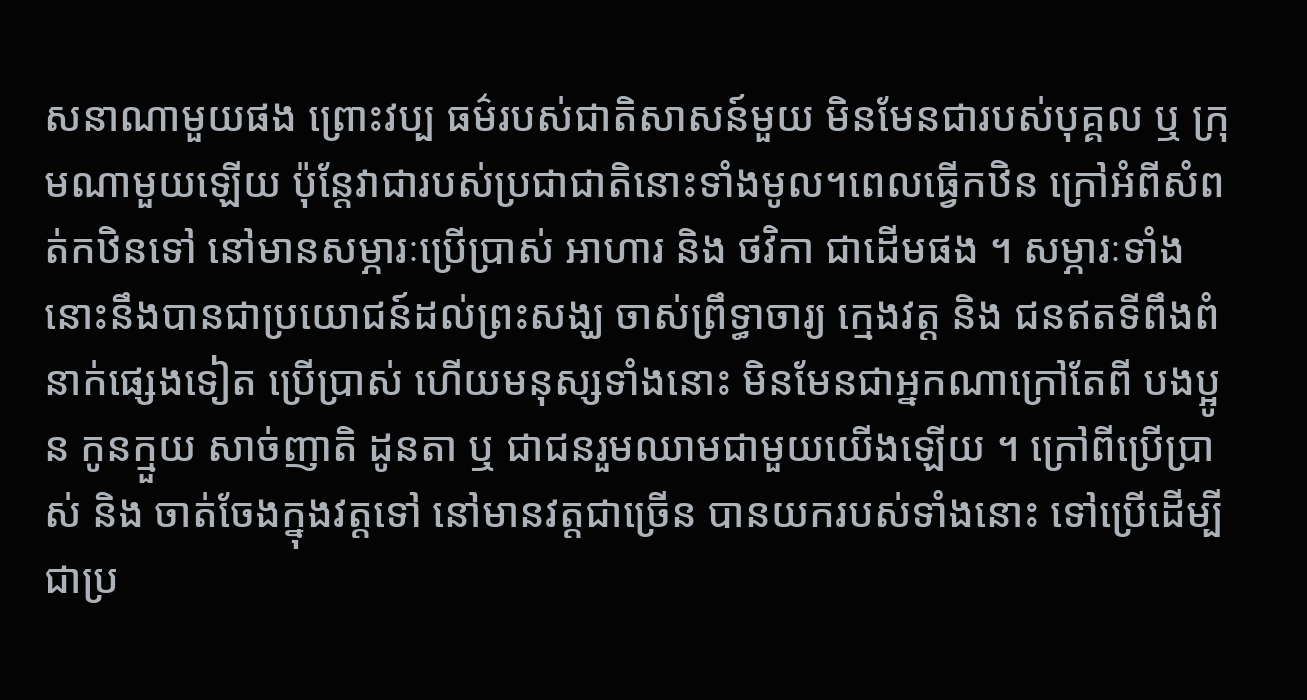សនាណាមួយផង ព្រោះវប្ប ធម៌របស់ជាតិសាសន៍មួយ មិនមែនជារបស់បុគ្គល ឬ ក្រុមណាមួយឡើយ ប៉ុន្តែវាជារបស់ប្រជាជាតិនោះទាំងមូល។ពេលធ្វើកឋិន ក្រៅអំពីសំពត់កឋិនទៅ នៅមានសម្ភារៈប្រើប្រាស់ អាហារ និង ថវិកា ជាដើមផង ។ សម្ភារៈទាំងនោះនឹងបានជាប្រយោជន៍ដល់ព្រះសង្ឃ ចាស់ព្រឹទ្ធាចារ្យ ក្មេងវត្ត និង ជនឥតទីពឹងពំនាក់ផ្សេងទៀត ប្រើប្រាស់ ហើយមនុស្សទាំងនោះ មិនមែនជាអ្នកណាក្រៅតែពី បងប្អូន កូនក្មួយ សាច់ញាតិ ដូនតា ឬ ជាជនរួមឈាមជាមួយយើងឡើយ ។ ក្រៅពីប្រើប្រាស់ និង ចាត់ចែងក្នុងវត្តទៅ នៅមានវត្តជាច្រើន បានយករបស់ទាំងនោះ ទៅប្រើដើម្បីជាប្រ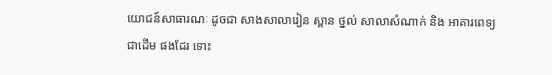យោជន៍សាធារណៈ ដូចជា សាងសាលារៀន ស្ពាន ថ្នល់ សាលាសំណាក់ និង អាគារពេទ្យជាដើម ផងដែរ ទោះ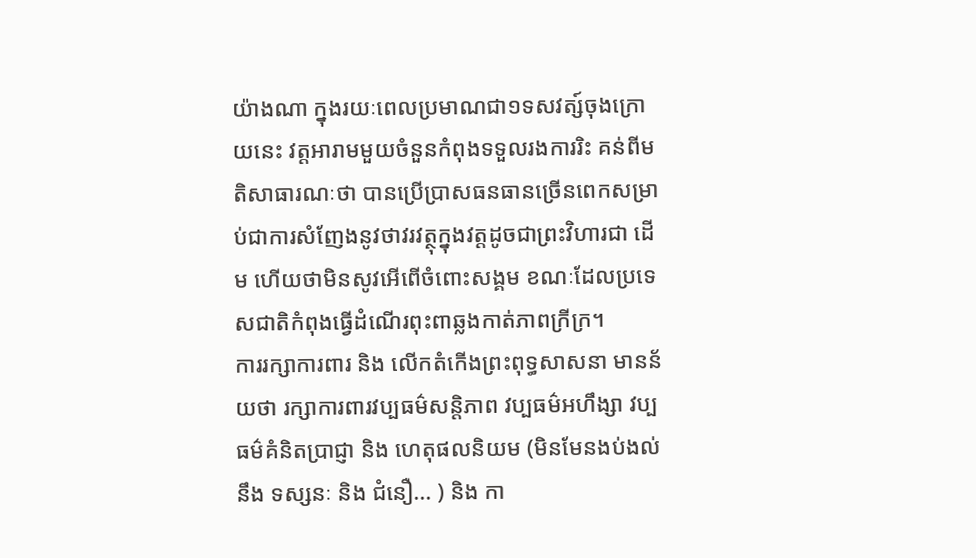យ៉ាងណា ក្នុងរយៈពេលប្រមាណជា១ទសវត្ស៍ចុងក្រោយនេះ វត្តអារាមមួយចំនួនកំពុងទទួលរងការរិះ គន់ពីមតិសាធារណៈថា បានប្រើប្រាសធនធានច្រើនពេកសម្រាប់ជាការសំញែងនូវថាវរវត្ថុក្នុងវត្តដូចជាព្រះវិហារជា ដើម ហើយថាមិនសូវអើពើចំពោះសង្គម ខណៈដែលប្រទេសជាតិកំពុងធ្វើដំណើរពុះពាឆ្លងកាត់ភាពក្រីក្រ។
ការរក្សាការពារ និង លើកតំកើងព្រះពុទ្ធសាសនា មានន័យថា រក្សាការពារវប្បធម៌សន្តិភាព វប្បធម៌អហឹង្សា វប្បធម៌គំនិតប្រាជ្ញា និង ហេតុផលនិយម (មិនមែនងប់ងល់ នឹង ទស្សនៈ និង ជំនឿ... ) និង កា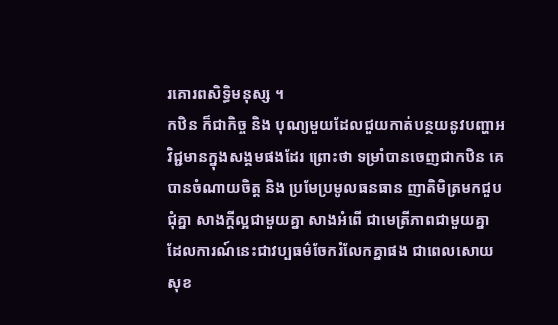រគោរពសិទ្ធិមនុស្ស ។
កឋិន ក៏ជាកិច្ច និង បុណ្យមួយដែលជួយកាត់បន្ថយនូវបញ្ហាអវិជ្ជមានក្នុងសង្គមផងដែរ ព្រោះថា ទម្រាំបានចេញជាកឋិន គេបានចំណាយចិត្ត និង ប្រមែប្រមូលធនធាន ញាតិមិត្រមកជួបជុំគ្នា សាងក្តីល្អជាមួយគ្នា សាងអំពើ ជាមេត្រីភាពជាមួយគ្នា ដែលការណ៍នេះជាវប្បធម៌ចែករំលែកគ្នាផង ជាពេលសោយសុខ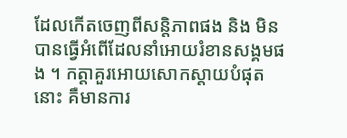ដែលកើតចេញពីសន្តិភាពផង និង មិនបានធ្វើអំពើដែលនាំអោយរំខានសង្គមផង ។ កត្តាគួរអោយសោកស្តាយបំផុតនោះ គឺមានការ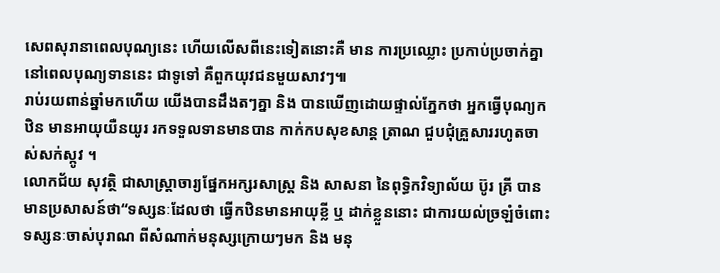សេពសុរានាពេលបុណ្យនេះ ហើយលើសពីនេះទៀតនោះគឺ មាន ការប្រឈ្លោះ ប្រកាប់ប្រចាក់គ្នានៅពេលបុណ្យទាននេះ ជាទូទៅ គឺពួកយុវជនមួយសាវៗ៕
រាប់រយពាន់ឆ្នាំមកហើយ យើងបានដឹងតៗគ្នា និង បានឃើញដោយផ្ទាល់ភ្នែកថា អ្នកធ្វើបុណ្យកឋិន មានអាយុយឺនយូរ រកទទួលទានមានបាន កាក់កបសុខសាន្ត ត្រាណ ជួបជុំគ្រួសាររហូតចាស់សក់ស្កូវ ។
លោកជ័យ សុវត្ថិ ជាសាស្ត្រាចារ្យផ្នែកអក្សរសាស្ត្រ និង សាសនា នៃពុទ្ធិកវិទ្យាល័យ ប៊ូរ គ្រី បានមានប្រសាសន៍ថា“ទស្សនៈដែលថា ធ្វើកឋិនមានអាយុខ្លី ឬ ដាក់ខ្លួននោះ ជាការយល់ច្រឡំចំពោះទស្សនៈចាស់បុរាណ ពីសំណាក់មនុស្សក្រោយៗមក និង មនុ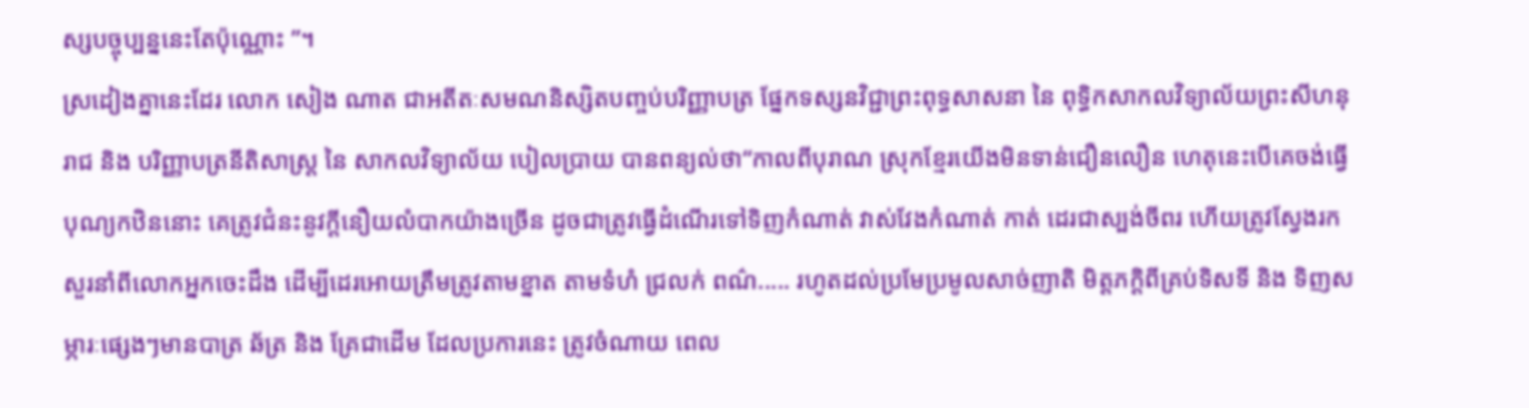ស្សបច្ចុប្បន្ននេះតែប៉ុណ្ណោះ ”។
ស្រដៀងគ្នានេះដែរ លោក សៀង ណាត ជាអតីតៈសមណនិស្សិតបញ្ចប់បរិញ្ញាបត្រ ផ្នែកទស្សនវិជ្ជាព្រះពុទ្ធសាសនា នៃ ពុទ្ធិកសាកលវិទ្យាល័យព្រះសីហនុរាជ និង បរិញ្ញាបត្រនីតិសាស្ត្រ នៃ សាកលវិទ្យាល័យ បៀលប្រាយ បានពន្យល់ថា“កាលពីបុរាណ ស្រុកខ្មែរយើងមិនទាន់ជឿនលឿន ហេតុនេះបើគេចង់ធ្វើបុណ្យកឋិននោះ គេត្រូវជំនះនូវក្តីនឿយលំបាកយ៉ាងច្រើន ដូចជាត្រូវធ្វើដំណើរទៅទិញកំណាត់ វាស់វែងកំណាត់ កាត់ ដេរជាស្បង់ចីពរ ហើយត្រូវស្វែងរកសួរនាំពីលោកអ្នកចេះដឹង ដើម្បីដេរអោយត្រឹមត្រូវតាមខ្នាត តាមទំហំ ជ្រលក់ ពណ៌..... រហូតដល់ប្រមែប្រមូលសាច់ញាតិ មិត្តភក្តិពីគ្រប់ទិសទី និង ទិញសម្ភារៈផ្សេងៗមានបាត្រ ឆ័ត្រ និង គ្រែជាដើម ដែលប្រការនេះ ត្រូវចំណាយ ពេល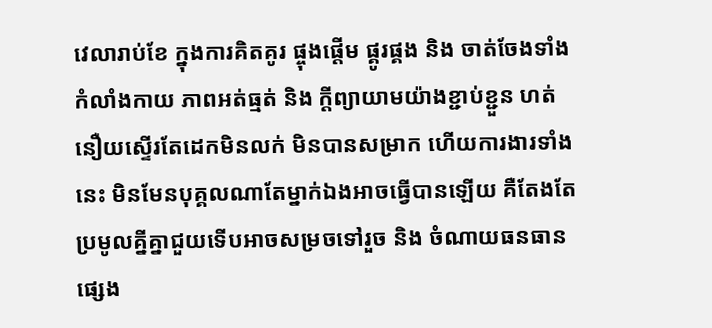វេលារាប់ខែ ក្នុងការគិតគូរ ផ្ចុងផ្តើម ផ្គូរផ្គង និង ចាត់ចែងទាំងកំលាំងកាយ ភាពអត់ធ្មត់ និង ក្តីព្យាយាមយ៉ាងខ្ជាប់ខ្ជួន ហត់នឿយស្ទើរតែដេកមិនលក់ មិនបានសម្រាក ហើយការងារទាំងនេះ មិនមែនបុគ្គលណាតែម្នាក់ឯងអាចធ្វើបានឡើយ គឺតែងតែប្រមូលគ្នីគ្នាជួយទើបអាចសម្រចទៅរួច និង ចំណាយធនធានផ្សេង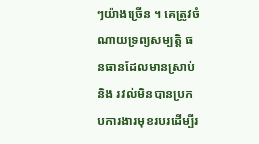ៗយ៉ាងច្រើន ។ គេត្រូវចំណាយទ្រព្យសម្បត្តិ ធនធានដែលមានស្រាប់ និង រវល់មិនបានប្រកបការងារមុខរបរដើម្បីរ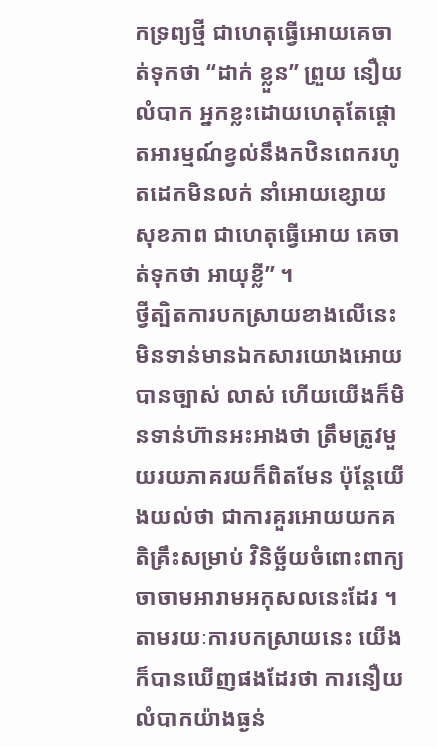កទ្រព្យថ្មី ជាហេតុធ្វើអោយគេចាត់ទុកថា “ដាក់ ខ្លួន” ព្រួយ នឿយលំបាក អ្នកខ្លះដោយហេតុតែផ្តោតអារម្មណ៍ខ្វល់នឹងកឋិនពេករហូតដេកមិនលក់ នាំអោយខ្សោយសុខភាព ជាហេតុធ្វើអោយ គេចាត់ទុកថា អាយុខ្លី” ។
ថ្វីត្បិតការបកស្រាយខាងលើនេះ មិនទាន់មានឯកសារយោងអោយបានច្បាស់ លាស់ ហើយយើងក៏មិនទាន់ហ៊ានអះអាងថា ត្រឹមត្រូវមួយរយភាគរយក៏ពិតមែន ប៉ុន្តែយើងយល់ថា ជាការគួរអោយយកគតិគ្រឹះសម្រាប់ វិនិច្ឆ័យចំពោះពាក្យចាចាមអារាមអកុសលនេះដែរ ។ តាមរយៈការបកស្រាយនេះ យើងក៏បានឃើញផងដែរថា ការនឿយលំបាកយ៉ាងធ្ងន់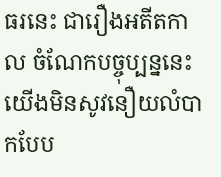ធរនេះ ជារឿងអតីតកាល ចំណែកបច្ចុប្បន្ននេះ យើងមិនសូវនឿយលំបាកបែប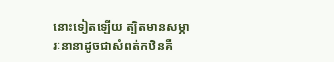នោះទៀតឡើយ ត្បិតមានសម្ភារៈនានាដូចជាសំពត់កឋិនគឺ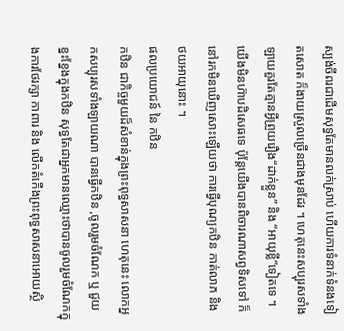ស្បង់ចីពរជាដើមសុទ្ធតែមានលក់ស្រាប់ ហើយការទំនាក់ទំនងទៀតសោត ក៏ងាយស្រួលច្រើនជាងមុនដែរ ។ ហេតុនេះសប្បុរសទាំងឡាយគួរតែគ្មានអ្វីព្រួយរឿង“ដាក់ខ្លួន” និង “អាយុខ្លី”ទៀតទេ ។ យើងមិនហ៊ាបដិសេធទេ ប៉ុន្តែយើងបានពិចារណាសព្វទិសទៅ ក៏នៅរកមិនឃើញសោះឡើយថា ការធ្វើបុណ្យកឋិន កាត់លាភ និង ថយអាយុនោះ ។
ផលប្រយោជន៍ នៃ កឋិន
កឋិន ជាកិច្ចមួយដ៏សំខាន់ក្នុងព្រះពុទ្ធសាសនា ហេតុនេះ លោកអ្នកសប្បុរសទាំងឡាយណា បានធ្វើកឋិន ,ចូលរួមចំណែក ឬ ជួយខ្នះខ្នែងក្នុងកឋិន សុទ្ធតែជាអ្នកមានឈ្មោះថាបានចូលរួមចំណែកក្នុងការថែរក្សា កាពារ និង លើកតំកើងព្រះពុទ្ធសាសនាអោយស្ថិ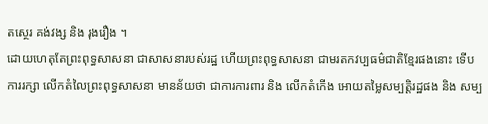តស្ថេរ គង់វង្ស និង រុងរឿង ។
ដោយហេតុតែព្រះពុទ្ធសាសនា ជាសាសនារបស់រដ្ឋ ហើយព្រះពុទ្ធសាសនា ជាមរតកវប្បធម៌ជាតិខ្មែរផងនោះ ទើបការរក្សា លើកតំលៃព្រះពុទ្ធសាសនា មានន័យថា ជាការការពារ និង លើកតំកើង អោយតម្លៃសម្បត្តិរដ្ឋផង និង សម្ប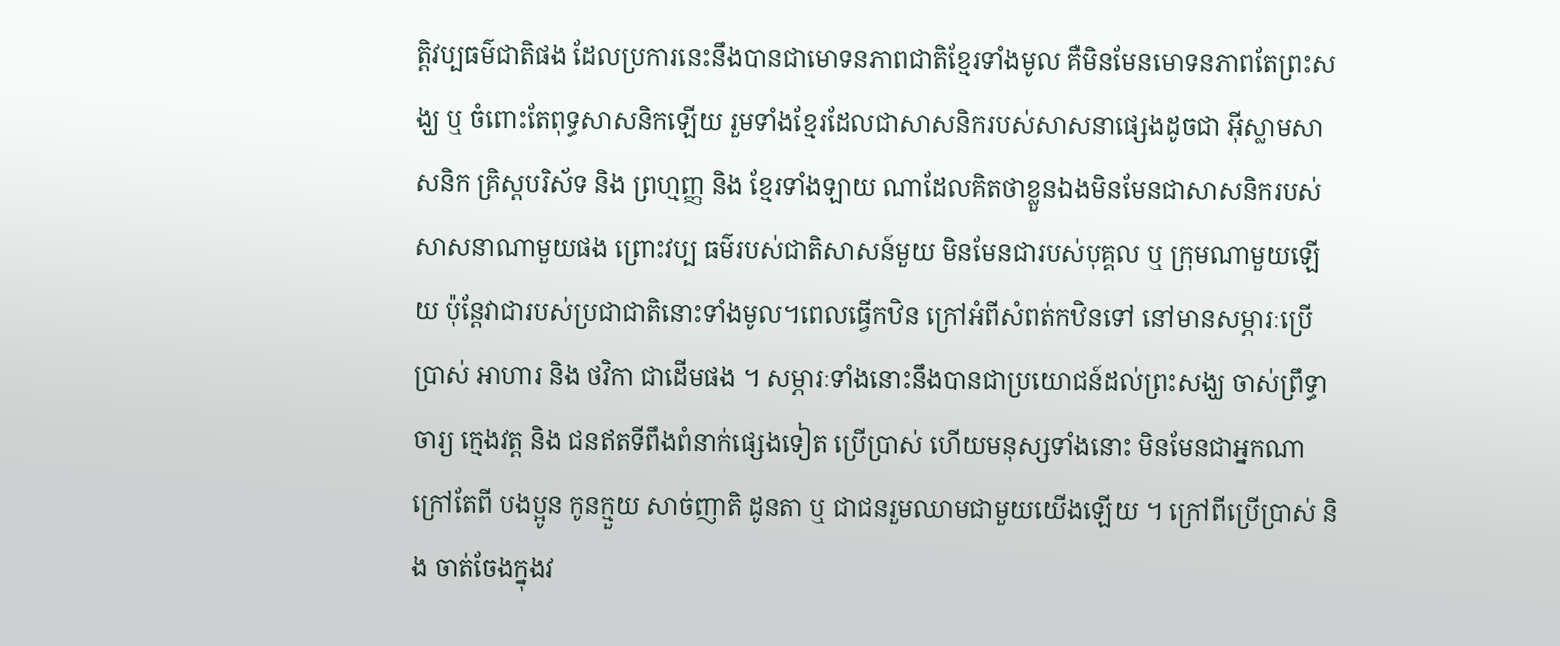ត្តិវប្បធម៌ជាតិផង ដែលប្រការនេះនឹងបានជាមោទនភាពជាតិខ្មែរទាំងមូល គឺមិនមែនមោទនភាពតែព្រះសង្ឃ ឬ ចំពោះតែពុទ្ធសាសនិកឡើយ រួមទាំងខ្មែរដែលជាសាសនិករបស់សាសនាផ្សេងដូចជា អ៊ីស្លាមសាសនិក គ្រិស្តបរិស័ទ និង ព្រហ្មញ្ញ និង ខ្មែរទាំងឡាយ ណាដែលគិតថាខ្លួនឯងមិនមែនជាសាសនិករបស់សាសនាណាមួយផង ព្រោះវប្ប ធម៌របស់ជាតិសាសន៍មួយ មិនមែនជារបស់បុគ្គល ឬ ក្រុមណាមួយឡើយ ប៉ុន្តែវាជារបស់ប្រជាជាតិនោះទាំងមូល។ពេលធ្វើកឋិន ក្រៅអំពីសំពត់កឋិនទៅ នៅមានសម្ភារៈប្រើប្រាស់ អាហារ និង ថវិកា ជាដើមផង ។ សម្ភារៈទាំងនោះនឹងបានជាប្រយោជន៍ដល់ព្រះសង្ឃ ចាស់ព្រឹទ្ធាចារ្យ ក្មេងវត្ត និង ជនឥតទីពឹងពំនាក់ផ្សេងទៀត ប្រើប្រាស់ ហើយមនុស្សទាំងនោះ មិនមែនជាអ្នកណាក្រៅតែពី បងប្អូន កូនក្មួយ សាច់ញាតិ ដូនតា ឬ ជាជនរួមឈាមជាមួយយើងឡើយ ។ ក្រៅពីប្រើប្រាស់ និង ចាត់ចែងក្នុងវ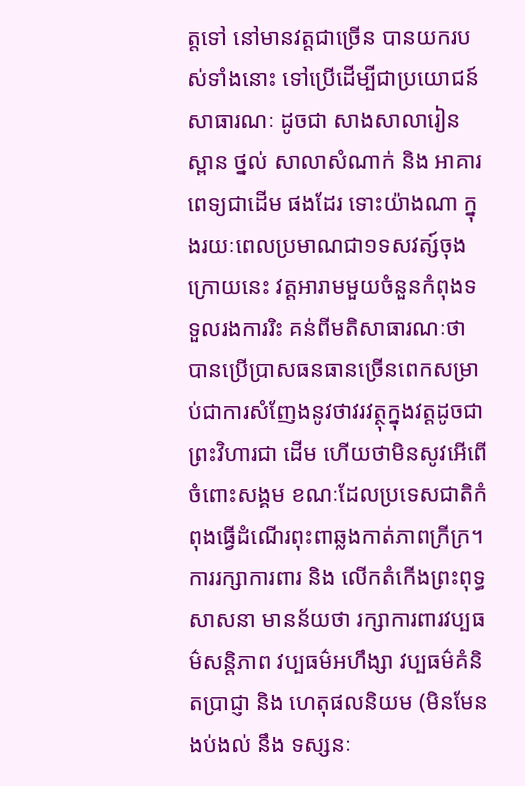ត្តទៅ នៅមានវត្តជាច្រើន បានយករបស់ទាំងនោះ ទៅប្រើដើម្បីជាប្រយោជន៍សាធារណៈ ដូចជា សាងសាលារៀន ស្ពាន ថ្នល់ សាលាសំណាក់ និង អាគារពេទ្យជាដើម ផងដែរ ទោះយ៉ាងណា ក្នុងរយៈពេលប្រមាណជា១ទសវត្ស៍ចុងក្រោយនេះ វត្តអារាមមួយចំនួនកំពុងទទួលរងការរិះ គន់ពីមតិសាធារណៈថា បានប្រើប្រាសធនធានច្រើនពេកសម្រាប់ជាការសំញែងនូវថាវរវត្ថុក្នុងវត្តដូចជាព្រះវិហារជា ដើម ហើយថាមិនសូវអើពើចំពោះសង្គម ខណៈដែលប្រទេសជាតិកំពុងធ្វើដំណើរពុះពាឆ្លងកាត់ភាពក្រីក្រ។
ការរក្សាការពារ និង លើកតំកើងព្រះពុទ្ធសាសនា មានន័យថា រក្សាការពារវប្បធម៌សន្តិភាព វប្បធម៌អហឹង្សា វប្បធម៌គំនិតប្រាជ្ញា និង ហេតុផលនិយម (មិនមែនងប់ងល់ នឹង ទស្សនៈ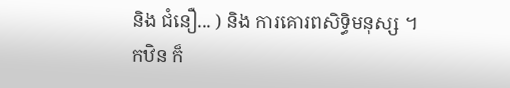និង ជំនឿ... ) និង ការគោរពសិទ្ធិមនុស្ស ។
កឋិន ក៏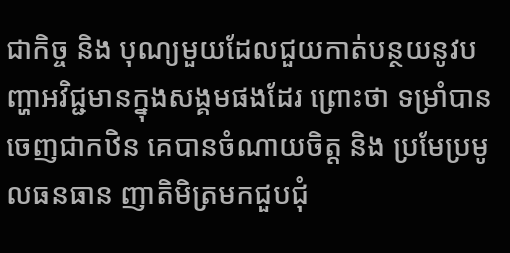ជាកិច្ច និង បុណ្យមួយដែលជួយកាត់បន្ថយនូវបញ្ហាអវិជ្ជមានក្នុងសង្គមផងដែរ ព្រោះថា ទម្រាំបានចេញជាកឋិន គេបានចំណាយចិត្ត និង ប្រមែប្រមូលធនធាន ញាតិមិត្រមកជួបជុំ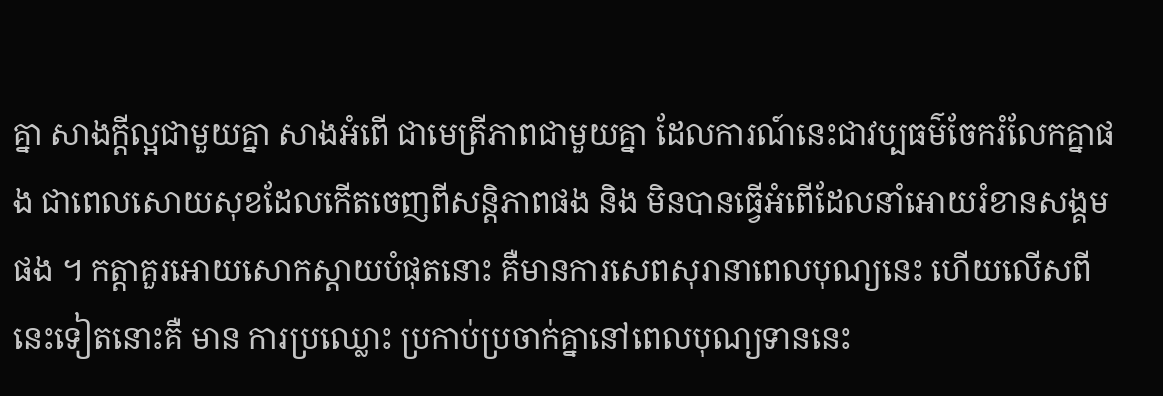គ្នា សាងក្តីល្អជាមួយគ្នា សាងអំពើ ជាមេត្រីភាពជាមួយគ្នា ដែលការណ៍នេះជាវប្បធម៌ចែករំលែកគ្នាផង ជាពេលសោយសុខដែលកើតចេញពីសន្តិភាពផង និង មិនបានធ្វើអំពើដែលនាំអោយរំខានសង្គមផង ។ កត្តាគួរអោយសោកស្តាយបំផុតនោះ គឺមានការសេពសុរានាពេលបុណ្យនេះ ហើយលើសពីនេះទៀតនោះគឺ មាន ការប្រឈ្លោះ ប្រកាប់ប្រចាក់គ្នានៅពេលបុណ្យទាននេះ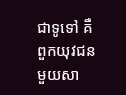ជាទូទៅ គឺពួកយុវជនមួយសា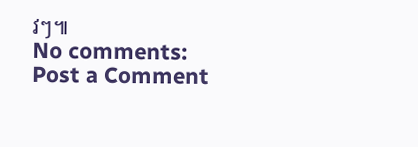វៗ៕
No comments:
Post a Comment